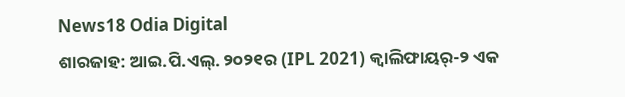News18 Odia Digital
ଶାରଜାହ: ଆଇ.ପି.ଏଲ୍. ୨୦୨୧ର (IPL 2021) କ୍ୱାଲିଫାୟର୍-୨ ଏକ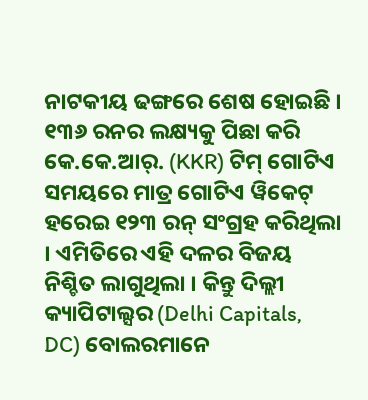ନାଟକୀୟ ଢଙ୍ଗରେ ଶେଷ ହୋଇଛି । ୧୩୬ ରନର ଲକ୍ଷ୍ୟକୁ ପିଛା କରି କେ.କେ.ଆର୍. (KKR) ଟିମ୍ ଗୋଟିଏ ସମୟରେ ମାତ୍ର ଗୋଟିଏ ୱିକେଟ୍ ହରେଇ ୧୨୩ ରନ୍ ସଂଗ୍ରହ କରିଥିଲା । ଏମିତିରେ ଏହି ଦଳର ବିଜୟ ନିଶ୍ଚିତ ଲାଗୁଥିଲା । କିନ୍ତୁ ଦିଲ୍ଲୀ କ୍ୟାପିଟାଲ୍ସର (Delhi Capitals, DC) ବୋଲରମାନେ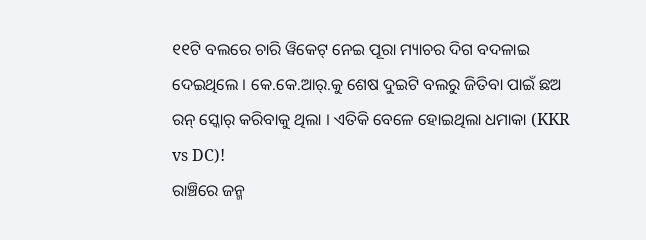୧୧ଟି ବଲରେ ଚାରି ୱିକେଟ୍ ନେଇ ପୂରା ମ୍ୟାଚର ଦିଗ ବଦଳାଇ ଦେଇଥିଲେ । କେ.କେ.ଆର୍.କୁ ଶେଷ ଦୁଇଟି ବଲରୁ ଜିତିବା ପାଇଁ ଛଅ ରନ୍ ସ୍କୋର୍ କରିବାକୁ ଥିଲା । ଏତିକି ବେଳେ ହୋଇଥିଲା ଧମାକା (KKR vs DC)!
ରାଞ୍ଚିରେ ଜନ୍ମ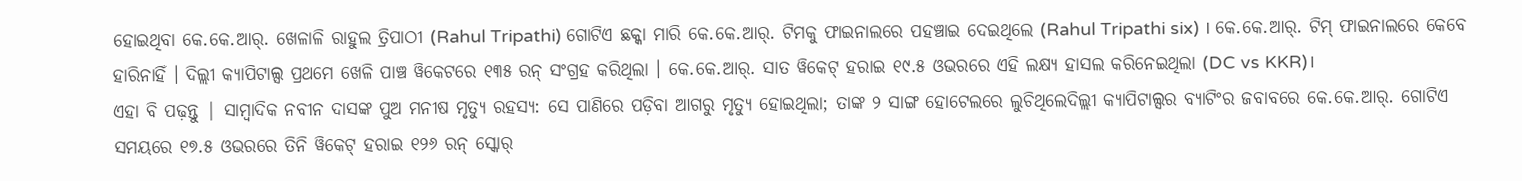ହୋଇଥିବା କେ.କେ.ଆର୍. ଖେଳାଳି ରାହୁଲ ତ୍ରିପାଠୀ (Rahul Tripathi) ଗୋଟିଏ ଛକ୍କା ମାରି କେ.କେ.ଆର୍. ଟିମକୁ ଫାଇନାଲରେ ପହଞ୍ଚାଇ ଦେଇଥିଲେ (Rahul Tripathi six) । କେ.କେ.ଆର୍. ଟିମ୍ ଫାଇନାଲରେ କେବେ ହାରିନାହିଁ । ଦିଲ୍ଲୀ କ୍ୟାପିଟାଲ୍ସ ପ୍ରଥମେ ଖେଳି ପାଞ୍ଚ ୱିକେଟରେ ୧୩୫ ରନ୍ ସଂଗ୍ରହ କରିଥିଲା । କେ.କେ.ଆର୍. ସାତ ୱିକେଟ୍ ହରାଇ ୧୯.୫ ଓଭରରେ ଏହି ଲକ୍ଷ୍ୟ ହାସଲ କରିନେଇଥିଲା (DC vs KKR)।
ଏହା ବି ପଢ଼ନ୍ତୁ | ସାମ୍ବାଦିକ ନବୀନ ଦାସଙ୍କ ପୁଅ ମନୀଷ ମୃତ୍ୟୁ ରହସ୍ୟ: ସେ ପାଣିରେ ପଡ଼ିବା ଆଗରୁ ମୃତ୍ୟୁ ହୋଇଥିଲା; ତାଙ୍କ ୨ ସାଙ୍ଗ ହୋଟେଲରେ ଲୁଚିଥିଲେଦିଲ୍ଲୀ କ୍ୟାପିଟାଲ୍ସର ବ୍ୟାଟିଂର ଜବାବରେ କେ.କେ.ଆର୍. ଗୋଟିଏ ସମୟରେ ୧୭.୫ ଓଭରରେ ତିନି ୱିକେଟ୍ ହରାଇ ୧୨୬ ରନ୍ ସ୍କୋର୍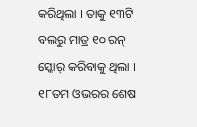କରିଥିଲା । ତାକୁ ୧୩ଟି ବଲରୁ ମାତ୍ର ୧୦ ରନ୍ ସ୍କୋର୍ କରିବାକୁ ଥିଲା । ୧୮ତମ ଓଭରର ଶେଷ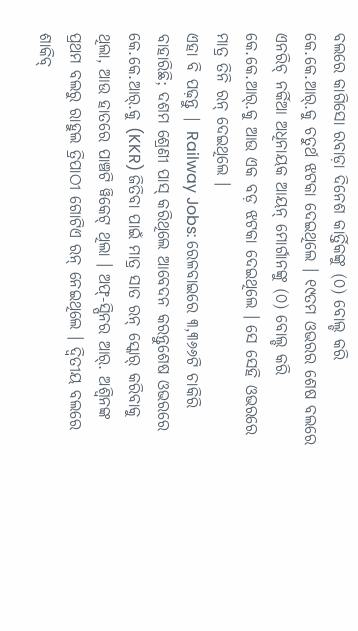ବଲରେ କାଗିସୋ ରବାଡ଼ା ଦିନେଶ କାର୍ତ୍ତିକଙ୍କୁ (୦) ବୋଲ୍ଡ କରି କେ.କେ.ଆର୍.କୁ ଚତୁର୍ଥ ଝଟକା ଦେଇଥିଲେ । ୧୯ତମ ଓଭରର ଶେଷ ବଲରେ ଏନରିଚ୍ ନର୍କିଆ ଅଧିନାୟକ ଆୟନ୍ ମୋର୍ଗାନଙ୍କୁ (୦) ବୋଲ୍ଡ କରି କେ.କେ.ଆର୍.କୁ ଆଉ ଏକ ବଡ଼ ଝଟକା ଦେଇଥିଲେ । ସେ ସେହି ଓଭରରେ ମାତ୍ର ତିନି ରନ୍ ଦେଇଥିଲେ ।
ଏହା ବି ପଢ଼ନ୍ତୁ | Railway Jobs: ରେଳବାଇରେ ୩,୩୬୬ଟି ଚାକିରି ବାହାରିଛି; ଦଶମ ଶ୍ରେଣୀ ପାସ୍ କରିଥିଲେ ଆବେଦନ କରନ୍ତୁଶେଷ ଓଭରରେ କେ.କେ.ଆର୍.କୁ (KKR) ଜିତିବା ପାଇଁ ମାତ୍ର ସାତ ରନ୍ ସ୍କୋର୍ କରିବାକୁ ଥିଲା, ଆଉ ହାତରେ ପାଞ୍ଚଟି ୱିକେଟ୍ ଥିଲା । ଅଫ୍-ସ୍ପିନର ଆର୍. ଅଶ୍ୱିନଙ୍କ ପ୍ରଥମ ବଲରୁ ରାହୁଲ ତ୍ରିପାଠୀ ଗୋଟିଏ ରନ୍ ନେଇଥିଲେ । ଦ୍ୱିତୀୟ ବଲରେ ଶାକିବ୍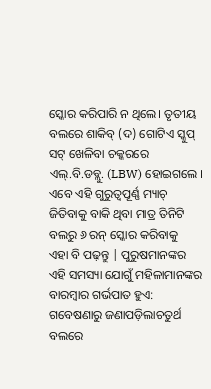ସ୍କୋର କରିପାରି ନ ଥିଲେ। ତୃତୀୟ ବଲରେ ଶାକିବ୍ (ଦ) ଗୋଟିଏ ସ୍କୁପ୍ ସଟ୍ ଖେଳିବା ଚକ୍କରରେ ଏଲ୍.ବି.ଡବ୍ଲୁ. (LBW) ହୋଇଗଲେ । ଏବେ ଏହି ଗୁରୁତ୍ୱପୂର୍ଣ୍ଣ ମ୍ୟାଚ୍ ଜିତିବାକୁ ବାକି ଥିବା ମାତ୍ର ତିନିଟି ବଲରୁ ୬ ରନ୍ ସ୍କୋର କରିବାକୁ
ଏହା ବି ପଢ଼ନ୍ତୁ | ପୁରୁଷମାନଙ୍କର ଏହି ସମସ୍ୟା ଯୋଗୁଁ ମହିଳାମାନଙ୍କର ବାରମ୍ବାର ଗର୍ଭପାତ ହୁଏ: ଗବେଷଣାରୁ ଜଣାପଡ଼ିଲାଚତୁର୍ଥ ବଲରେ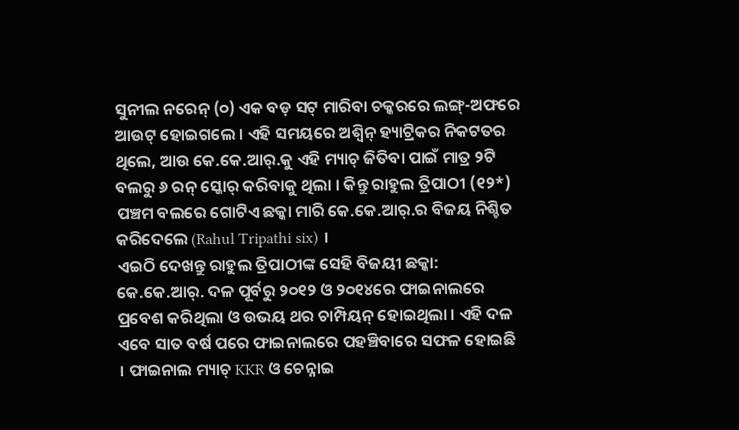ସୁନୀଲ ନରେନ୍ (୦) ଏକ ବଡ଼ ସଟ୍ ମାରିବା ଚକ୍କରରେ ଲଙ୍ଗ୍-ଅଫରେ ଆଉଟ୍ ହୋଇଗଲେ । ଏହି ସମୟରେ ଅଶ୍ୱିନ୍ ହ୍ୟାଟ୍ରିକର ନିକଟତର ଥିଲେ, ଆଉ କେ.କେ.ଆର୍.କୁ ଏହି ମ୍ୟାଚ୍ ଜିତିବା ପାଇଁ ମାତ୍ର ୨ଟି ବଲରୁ ୬ ରନ୍ ସ୍କୋର୍ କରିବାକୁ ଥିଲା । କିନ୍ତୁ ରାହୁଲ ତ୍ରିପାଠୀ (୧୨*) ପଞ୍ଚମ ବଲରେ ଗୋଟିଏ ଛକ୍କା ମାରି କେ.କେ.ଆର୍.ର ବିଜୟ ନିଶ୍ଚିତ କରିଦେଲେ (Rahul Tripathi six) ।
ଏଇଠି ଦେଖନ୍ତୁ ରାହୁଲ ତ୍ରିପାଠୀଙ୍କ ସେହି ବିଜୟୀ ଛକ୍କା:
କେ.କେ.ଆର୍. ଦଳ ପୂର୍ବରୁ ୨୦୧୨ ଓ ୨୦୧୪ରେ ଫାଇନାଲରେ ପ୍ରବେଶ କରିଥିଲା ଓ ଉଭୟ ଥର ଚାମ୍ପିୟନ୍ ହୋଇଥିଲା । ଏହି ଦଳ ଏବେ ସାତ ବର୍ଷ ପରେ ଫାଇନାଲରେ ପହଞ୍ଚିବାରେ ସଫଳ ହୋଇଛି । ଫାଇନାଲ ମ୍ୟାଚ୍ KKR ଓ ଚେନ୍ନାଇ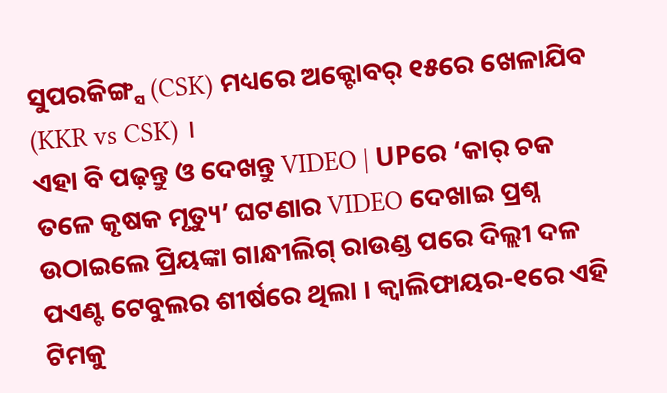ସୁପରକିଙ୍ଗ୍ସ (CSK) ମଧ୍ୟରେ ଅକ୍ଟୋବର୍ ୧୫ରେ ଖେଳାଯିବ (KKR vs CSK) ।
ଏହା ବି ପଢ଼ନ୍ତୁ ଓ ଦେଖନ୍ତୁ VIDEO | UPରେ ‘କାର୍ ଚକ ତଳେ କୃଷକ ମୃତ୍ୟୁ’ ଘଟଣାର VIDEO ଦେଖାଇ ପ୍ରଶ୍ନ ଉଠାଇଲେ ପ୍ରିୟଙ୍କା ଗାନ୍ଧୀଲିଗ୍ ରାଉଣ୍ଡ ପରେ ଦିଲ୍ଲୀ ଦଳ ପଏଣ୍ଟ ଟେବୁଲର ଶୀର୍ଷରେ ଥିଲା । କ୍ୱାଲିଫାୟର-୧ରେ ଏହି ଟିମକୁ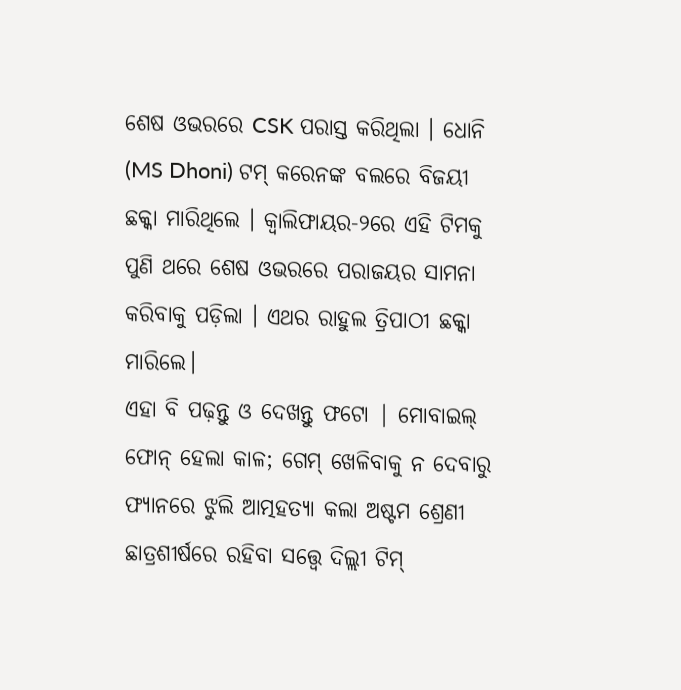ଶେଷ ଓଭରରେ CSK ପରାସ୍ତ କରିଥିଲା । ଧୋନି (MS Dhoni) ଟମ୍ କରେନଙ୍କ ବଲରେ ବିଜୟୀ ଛକ୍କା ମାରିଥିଲେ । କ୍ୱାଲିଫାୟର-୨ରେ ଏହି ଟିମକୁ ପୁଣି ଥରେ ଶେଷ ଓଭରରେ ପରାଜୟର ସାମନା କରିବାକୁ ପଡ଼ିଲା । ଏଥର ରାହୁଲ ତ୍ରିପାଠୀ ଛକ୍କା ମାରିଲେ।
ଏହା ବି ପଢ଼ନ୍ତୁ ଓ ଦେଖନ୍ତୁ ଫଟୋ | ମୋବାଇଲ୍ ଫୋନ୍ ହେଲା କାଳ; ଗେମ୍ ଖେଳିବାକୁ ନ ଦେବାରୁ ଫ୍ୟାନରେ ଝୁଲି ଆତ୍ମହତ୍ୟା କଲା ଅଷ୍ଟମ ଶ୍ରେଣୀ ଛାତ୍ରଶୀର୍ଷରେ ରହିବା ସତ୍ତ୍ୱେ ଦିଲ୍ଲୀ ଟିମ୍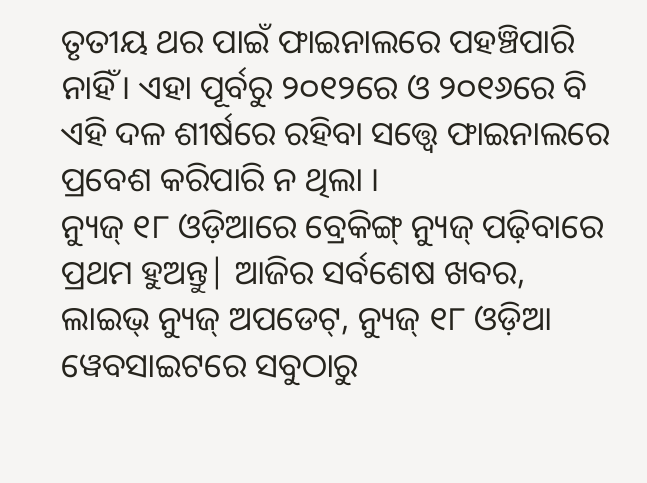ତୃତୀୟ ଥର ପାଇଁ ଫାଇନାଲରେ ପହଞ୍ଚିପାରି ନାହିଁ। ଏହା ପୂର୍ବରୁ ୨୦୧୨ରେ ଓ ୨୦୧୬ରେ ବି ଏହି ଦଳ ଶୀର୍ଷରେ ରହିବା ସତ୍ତ୍ୱେ ଫାଇନାଲରେ ପ୍ରବେଶ କରିପାରି ନ ଥିଲା ।
ନ୍ୟୁଜ୍ ୧୮ ଓଡ଼ିଆରେ ବ୍ରେକିଙ୍ଗ୍ ନ୍ୟୁଜ୍ ପଢ଼ିବାରେ ପ୍ରଥମ ହୁଅନ୍ତୁ| ଆଜିର ସର୍ବଶେଷ ଖବର, ଲାଇଭ୍ ନ୍ୟୁଜ୍ ଅପଡେଟ୍, ନ୍ୟୁଜ୍ ୧୮ ଓଡ଼ିଆ ୱେବସାଇଟରେ ସବୁଠାରୁ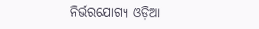ନିର୍ଭରଯୋଗ୍ୟ ଓଡ଼ିଆ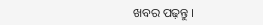ଖବର ପଢ଼ନ୍ତୁ ।